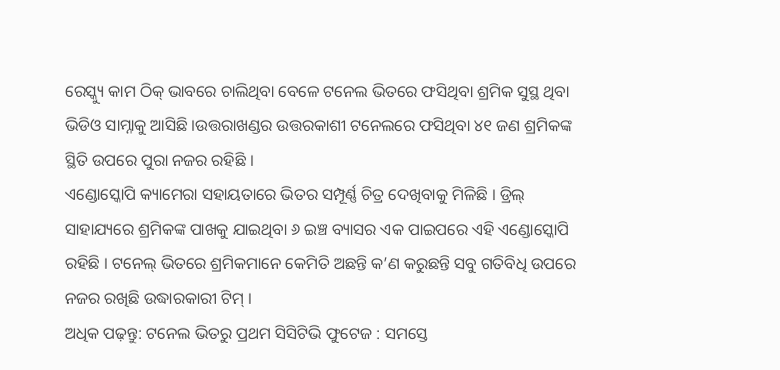ରେସ୍କ୍ୟୁ କାମ ଠିକ୍ ଭାବରେ ଚାଲିଥିବା ବେଳେ ଟନେଲ ଭିତରେ ଫସିଥିବା ଶ୍ରମିକ ସୁସ୍ଥ ଥିବା ଭିଡିଓ ସାମ୍ନାକୁ ଆସିଛି ।ଉତ୍ତରାଖଣ୍ଡର ଉତ୍ତରକାଶୀ ଟନେଲରେ ଫସିଥିବା ୪୧ ଜଣ ଶ୍ରମିକଙ୍କ ସ୍ଥିତି ଉପରେ ପୁରା ନଜର ରହିଛି ।
ଏଣ୍ଡୋସ୍କୋପି କ୍ୟାମେରା ସହାୟତାରେ ଭିତର ସମ୍ପୂର୍ଣ୍ଣ ଚିତ୍ର ଦେଖିବାକୁ ମିଳିଛି । ଡ୍ରିଲ୍ ସାହାଯ୍ୟରେ ଶ୍ରମିକଙ୍କ ପାଖକୁ ଯାଇଥିବା ୬ ଇଞ୍ଚ ବ୍ୟାସର ଏକ ପାଇପରେ ଏହି ଏଣ୍ଡୋସ୍କୋପି ରହିଛି । ଟନେଲ୍ ଭିତରେ ଶ୍ରମିକମାନେ କେମିତି ଅଛନ୍ତି କ’ଣ କରୁଛନ୍ତି ସବୁ ଗତିବିଧି ଉପରେ ନଜର ରଖିଛି ଉଦ୍ଧାରକାରୀ ଟିମ୍ ।
ଅଧିକ ପଢ଼ନ୍ତୁ: ଟନେଲ ଭିତରୁ ପ୍ରଥମ ସିସିଟିଭି ଫୁଟେଜ : ସମସ୍ତେ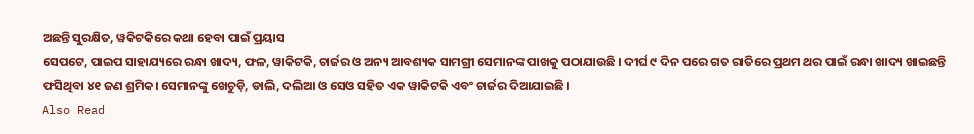ଅଛନ୍ତି ସୁରକ୍ଷିତ, ୱକିଟକିରେ କଥା ହେବା ପାଇଁ ପ୍ରୟାସ
ସେପଟେ, ପାଇପ ସାହାଯ୍ୟରେ ରନ୍ଧା ଖାଦ୍ୟ, ଫଳ, ୱାକିଟକି, ଚାର୍ଜର ଓ ଅନ୍ୟ ଆବଶ୍ୟକ ସାମଗ୍ରୀ ସେମାନଙ୍କ ପାଖକୁ ପଠାଯାଉଛି । ଦୀର୍ଘ ୯ ଦିନ ପରେ ଗତ ରାତିରେ ପ୍ରଥମ ଥର ପାଇଁ ରନ୍ଧା ଖାଦ୍ୟ ଖାଇଛନ୍ତି ଫସିଥିବା ୪୧ ଜଣ ଶ୍ରମିକ। ସେମାନଙ୍କୁ ଖେଚୁଡ଼ି, ଡାଲି, ଦଲିଆ ଓ ସେଓ ସହିତ ଏକ ୱାକିଟକି ଏବଂ ଚାର୍ଜର ଦିଆଯାଇଛି ।
Also Read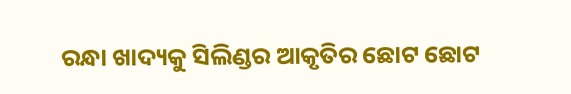ରନ୍ଧା ଖାଦ୍ୟକୁ ସିଲିଣ୍ଡର ଆକୃତିର ଛୋଟ ଛୋଟ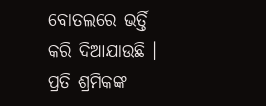ବୋତଲରେ ଭର୍ତ୍ତି କରି ଦିଆଯାଉଛି । ପ୍ରତି ଶ୍ରମିକଙ୍କ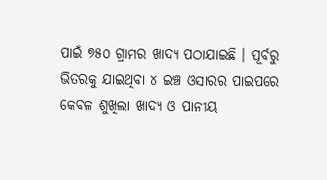ପାଇଁ ୭୫୦ ଗ୍ରାମର ଖାଦ୍ୟ ପଠାଯାଇଛି । ପୂର୍ବରୁ ଭିତରକୁ ଯାଇଥିବା ୪ ଇଞ୍ଚ ଓସାରର ପାଇପରେ କେବଳ ଶୁଖିଲା ଖାଦ୍ୟ ଓ ପାନୀୟ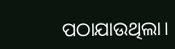ପଠାଯାଉଥିଲା।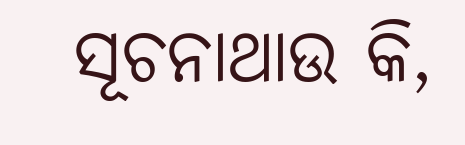ସୂଚନାଥାଉ କି,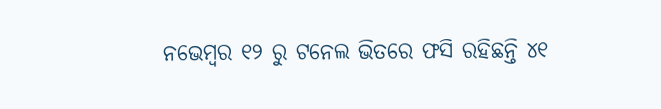ନଭେମ୍ବର ୧୨ ରୁ ଟନେଲ ଭିତରେ ଫସି ରହିଛନ୍ତି ୪୧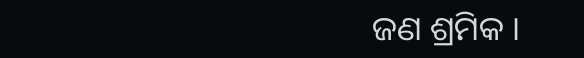ଜଣ ଶ୍ରମିକ ।